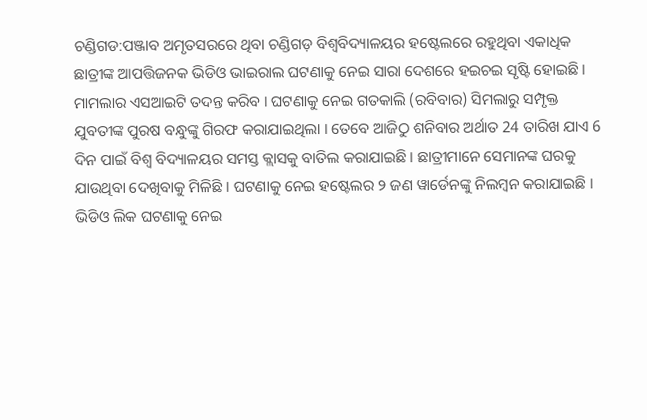ଚଣ୍ଡିଗଡ:ପଞ୍ଜାବ ଅମୃତସରରେ ଥିବା ଚଣ୍ଡିଗଡ଼ ବିଶ୍ବବିଦ୍ୟାଳୟର ହଷ୍ଟେଲରେ ରହୁଥିବା ଏକାଧିକ ଛାତ୍ରୀଙ୍କ ଆପତ୍ତିଜନକ ଭିଡିଓ ଭାଇରାଲ ଘଟଣାକୁ ନେଇ ସାରା ଦେଶରେ ହଇଚଇ ସୃଷ୍ଟି ହୋଇଛି । ମାମଲାର ଏସଆଇଟି ତଦନ୍ତ କରିବ । ଘଟଣାକୁ ନେଇ ଗତକାଲି (ରବିବାର) ସିମଲାରୁ ସମ୍ପୃକ୍ତ ଯୁବତୀଙ୍କ ପୁରଷ ବନ୍ଧୁଙ୍କୁ ଗିରଫ କରାଯାଇଥିଲା । ତେବେ ଆଜିଠୁ ଶନିବାର ଅର୍ଥାତ 24 ତାରିଖ ଯାଏ 6 ଦିନ ପାଇଁ ବିଶ୍ବ ବିଦ୍ୟାଳୟର ସମସ୍ତ କ୍ଲାସକୁ ବାତିଲ କରାଯାଇଛି । ଛାତ୍ରୀମାନେ ସେମାନଙ୍କ ଘରକୁ ଯାଉଥିବା ଦେଖିବାକୁ ମିଳିଛି । ଘଟଣାକୁ ନେଇ ହଷ୍ଟେଲର ୨ ଜଣ ୱାର୍ଡେନଙ୍କୁ ନିଲମ୍ବନ କରାଯାଇଛି ।
ଭିଡିଓ ଲିକ ଘଟଣାକୁ ନେଇ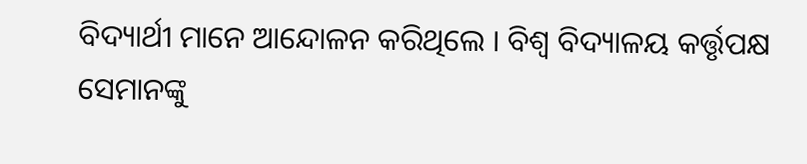ବିଦ୍ୟାର୍ଥୀ ମାନେ ଆନ୍ଦୋଳନ କରିଥିଲେ । ବିଶ୍ବ ବିଦ୍ୟାଳୟ କର୍ତ୍ତୃପକ୍ଷ ସେମାନଙ୍କୁ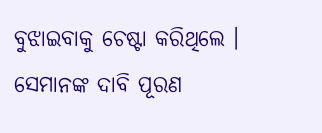ବୁଝାଇବାକୁ ଚେଷ୍ଟା କରିଥିଲେ । ସେମାନଙ୍କ ଦାବି ପୂରଣ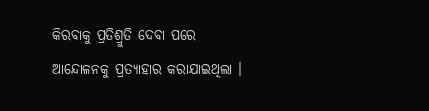କିରବାକୁ ପ୍ରତିଶ୍ରୁତି ଦେବା ପରେ ଆନ୍ଦୋଳନକୁ ପ୍ରତ୍ୟାହାର କରାଯାଇଥିଲା ।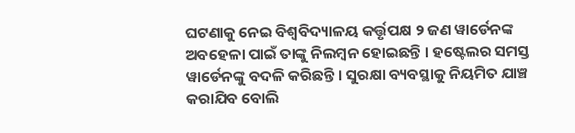ଘଟଣାକୁ ନେଇ ବିଶ୍ୱବିଦ୍ୟାଳୟ କର୍ତ୍ତୃପକ୍ଷ ୨ ଜଣ ୱାର୍ଡେନଙ୍କ ଅବହେଳା ପାଇଁ ତାଙ୍କୁ ନିଲମ୍ବନ ହୋଇଛନ୍ତି । ହଷ୍ଟେଲର ସମସ୍ତ ୱାର୍ଡେନଙ୍କୁ ବଦଳି କରିଛନ୍ତି । ସୁରକ୍ଷା ବ୍ୟବସ୍ଥାକୁ ନିୟମିତ ଯାଞ୍ଚ କରାଯିବ ବୋଲି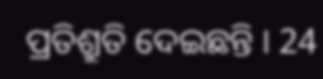ପ୍ରତିଶ୍ରୁତି ଦେଇଛନ୍ତି । 24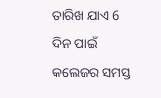ତାରିଖ ଯାଏ 6 ଦିନ ପାଇଁ କଲେଜର ସମସ୍ତ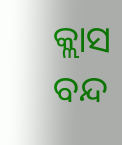କ୍ଲାସ ବନ୍ଦ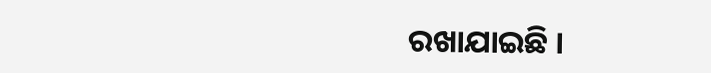ରଖାଯାଇଛି ।